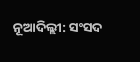ନୂଆଦିଲ୍ଲୀ: ସଂସଦ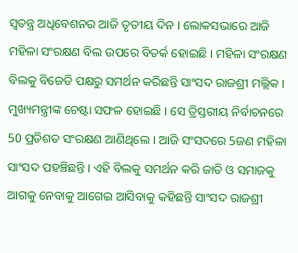ସ୍ବତନ୍ତ୍ର ଅଧିବେଶନର ଆଜି ତୃତୀୟ ଦିନ । ଲୋକସଭାରେ ଆଜି ମହିଳା ସଂରକ୍ଷଣ ବିଲ ଉପରେ ବିତର୍କ ହୋଇଛି । ମହିଳା ସଂରକ୍ଷଣ ବିଲକୁ ବିଜେଡି ପକ୍ଷରୁ ସମର୍ଥନ କରିଛନ୍ତି ସାଂସଦ ରାଜଶ୍ରୀ ମଲ୍ଲିକ । ମୁଖ୍ୟମନ୍ତ୍ରୀଙ୍କ ଚେଷ୍ଟା ସଫଳ ହୋଇଛି । ସେ ତ୍ରିସ୍ତରୀୟ ନିର୍ବାଚନରେ 50 ପ୍ରତିଶତ ସଂରକ୍ଷଣ ଆଣିଥିଲେ । ଆଜି ସଂସଦରେ 5ଜଣ ମହିଳା ସାଂସଦ ପହଞ୍ଚିଛନ୍ତି । ଏହି ବିଲକୁ ସମର୍ଥନ କରି ଜାତି ଓ ସମାଜକୁ ଆଗକୁ ନେବାକୁ ଆଗେଇ ଆସିବାକୁ କହିଛନ୍ତି ସାଂସଦ ରାଜଶ୍ରୀ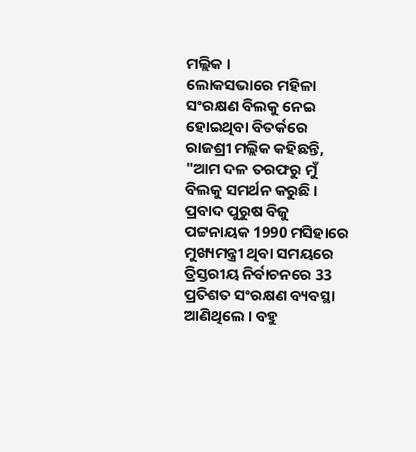ମଲ୍ଲିକ ।
ଲୋକସଭାରେ ମହିଳା ସଂରକ୍ଷଣ ବିଲକୁ ନେଇ ହୋଇଥିବା ବିତର୍କରେ ରାଜଶ୍ରୀ ମଲ୍ଲିକ କହିଛନ୍ତି, "ଆମ ଦଳ ତରଫରୁ ମୁଁ ବିଲକୁ ସମର୍ଥନ କରୁଛି । ପ୍ରବାଦ ପୁରୁଷ ବିଜୁ ପଟ୍ଟନାୟକ 1990 ମସିହାରେ ମୁଖ୍ୟମନ୍ତ୍ରୀ ଥିବା ସମୟରେ ତ୍ରିସ୍ତରୀୟ ନିର୍ବାଚନରେ 33 ପ୍ରତିଶତ ସଂରକ୍ଷଣ ବ୍ୟବସ୍ଥା ଆଣିଥିଲେ । ବହୁ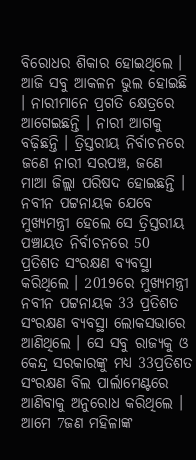ବିରୋଧର ଶିକାର ହୋଇଥିଲେ । ଆଜି ସବୁ ଆକଳନ ଭୁଲ ହୋଇଛି । ନାରୀମାନେ ପ୍ରଗତି କ୍ଷେତ୍ରରେ ଆଗେଇଛନ୍ତି । ନାରୀ ଆଗକୁ ବଢ଼ିଛନ୍ତି । ତ୍ରିସ୍ତରୀୟ ନିର୍ବାଚନରେ ଜଣେ ନାରୀ ସରପଞ୍ଚ, ଜଣେ ମାଆ ଜିଲ୍ଲା ପରିଷଦ ହୋଇଛନ୍ତି । ନବୀନ ପଟ୍ଟନାୟକ ଯେବେ ମୁଖ୍ୟମନ୍ତ୍ରୀ ହେଲେ ସେ ତ୍ରିସ୍ତରୀୟ ପଞ୍ଚାୟତ ନିର୍ବାଚନରେ 50 ପ୍ରତିଶତ ସଂରକ୍ଷଣ ବ୍ୟବସ୍ଥା କରିଥିଲେ । 2019ରେ ମୁଖ୍ୟମନ୍ତ୍ରୀ ନବୀନ ପଟ୍ଟନାୟକ 33 ପ୍ରତିଶତ ସଂରକ୍ଷଣ ବ୍ୟବସ୍ଥା ଲୋକସଭାରେ ଆଣିଥିଲେ । ସେ ସବୁ ରାଜ୍ୟକୁ ଓ କେନ୍ଦ୍ର ସରକାରଙ୍କୁ ମଧ୍ୟ 33ପ୍ରତିଶତ ସଂରକ୍ଷଣ ବିଲ ପାର୍ଲାମେଣ୍ଟରେ ଆଣିବାକୁ ଅନୁରୋଧ କରିଥିଲେ । ଆମେ 7ଜଣ ମହିଳାଙ୍କ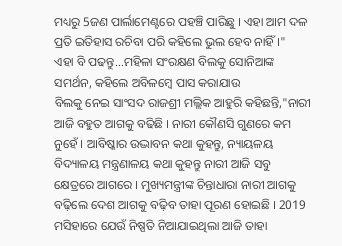ମଧ୍ୟରୁ 5ଜଣ ପାର୍ଲାମେଣ୍ଟରେ ପହଞ୍ଚି ପାରିଛୁ । ଏହା ଆମ ଦଳ ପ୍ରତି ଇତିହାସ ରଚିବା ପରି କହିଲେ ଭୁଲ ହେବ ନାହିଁ ।"
ଏହା ବି ପଢନ୍ତୁ...ମହିଳା ସଂରକ୍ଷଣ ବିଲକୁ ସୋନିଆଙ୍କ ସମର୍ଥନ, କହିଲେ ଅବିଳମ୍ବେ ପାସ କରାଯାଉ
ବିଲକୁ ନେଇ ସାଂସଦ ରାଜଶ୍ରୀ ମଲ୍ଲିକ ଆହୁରି କହିଛନ୍ତି,"ନାରୀ ଆଜି ବହୁତ ଆଗକୁ ବଢିଛି । ନାରୀ କୌଣସି ଗୁଣରେ କମ ନୁହେଁ । ଆବିଷ୍କାର ଉଦ୍ଭାବନ କଥା କୁହନ୍ତୁ, ନ୍ୟାୟଳୟ ବିଦ୍ୟାଳୟ ମନ୍ତ୍ରଣାଳୟ କଥା କୁହନ୍ତୁ ନାରୀ ଆଜି ସବୁ କ୍ଷେତ୍ରରେ ଆଗରେ । ମୁଖ୍ୟମନ୍ତ୍ରୀଙ୍କ ଚିନ୍ତାଧାରା ନାରୀ ଆଗକୁ ବଢ଼ିଲେ ଦେଶ ଆଗକୁ ବଢ଼ିବ ତାହା ପୂରଣ ହୋଇଛି । 2019 ମସିହାରେ ଯେଉଁ ନିଷ୍ପତି ନିଆଯାଇଥିଲା ଆଜି ତାହା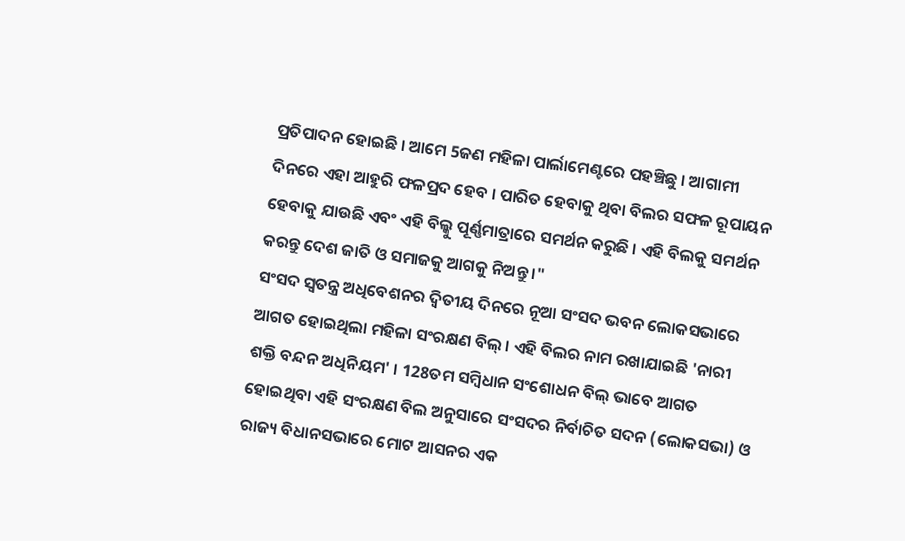ପ୍ରତିପାଦନ ହୋଇଛି । ଆମେ 5ଜଣ ମହିଳା ପାର୍ଲାମେଣ୍ଟରେ ପହଞ୍ଚିଛୁ । ଆଗାମୀ ଦିନରେ ଏହା ଆହୁରି ଫଳପ୍ରଦ ହେବ । ପାରିତ ହେବାକୁ ଥିବା ବିଲର ସଫଳ ରୂପାୟନ ହେବାକୁ ଯାଉଛି ଏବଂ ଏହି ବିଲ୍କୁ ପୂର୍ଣ୍ଣମାତ୍ରାରେ ସମର୍ଥନ କରୁଛି । ଏହି ବିଲକୁ ସମର୍ଥନ କରନ୍ତୁ ଦେଶ ଜାତି ଓ ସମାଜକୁ ଆଗକୁ ନିଅନ୍ତୁ ।"
ସଂସଦ ସ୍ବତନ୍ତ୍ର ଅଧିବେଶନର ଦ୍ବିତୀୟ ଦିନରେ ନୂଆ ସଂସଦ ଭବନ ଲୋକସଭାରେ ଆଗତ ହୋଇଥିଲା ମହିଳା ସଂରକ୍ଷଣ ବିଲ୍ । ଏହି ବିଲର ନାମ ରଖାଯାଇଛି 'ନାରୀ ଶକ୍ତି ବନ୍ଦନ ଅଧିନିୟମ' । 128ତମ ସମ୍ବିଧାନ ସଂଶୋଧନ ବିଲ୍ ଭାବେ ଆଗତ ହୋଇଥିବା ଏହି ସଂରକ୍ଷଣ ବିଲ ଅନୁସାରେ ସଂସଦର ନିର୍ବାଚିତ ସଦନ (ଲୋକସଭା) ଓ ରାଜ୍ୟ ବିଧାନସଭାରେ ମୋଟ ଆସନର ଏକ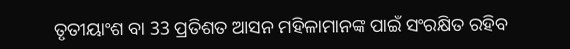ତୃତୀୟାଂଶ ବା 33 ପ୍ରତିଶତ ଆସନ ମହିଳାମାନଙ୍କ ପାଇଁ ସଂରକ୍ଷିତ ରହିବ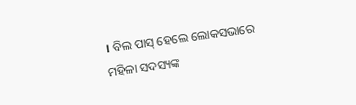। ବିଲ ପାସ୍ ହେଲେ ଲୋକସଭାରେ ମହିଳା ସଦସ୍ୟଙ୍କ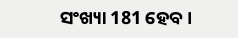ସଂଖ୍ୟା 181 ହେବ ।